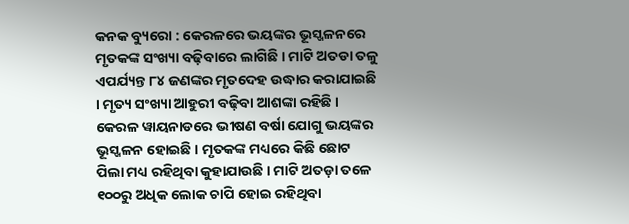କନକ ବ୍ୟୁରୋ : କେରଳରେ ଭୟଙ୍କର ଭୂସ୍ଖଳନରେ ମୃତକଙ୍କ ସଂଖ୍ୟା ବଢ଼ିବାରେ ଲାଗିଛି । ମାଟି ଅତଡା ତଳୁ ଏପର୍ଯ୍ୟନ୍ତ ୮୪ ଜଣଙ୍କର ମୃତଦେହ ଉଦ୍ଧାର କରାଯାଇଛି । ମୃତ୍ୟ ସଂଖ୍ୟା ଆହୁରୀ ବଢ଼ିବା ଆଶଙ୍କା ରହିଛି । କେରଳ ୱାୟନାଡରେ ଭୀଷଣ ବର୍ଷା ଯୋଗୁ ଭୟଙ୍କର ଭୂସ୍ଖଳନ ହୋଇଛି । ମୃତକଙ୍କ ମଧ୍ୟରେ କିଛି ଛୋଟ ପିଲା ମଧ୍ୟ ରହିଥିବା କୁହାଯାଉଛି । ମାଟି ଅତଡ଼ା ତଳେ ୧୦୦ରୁ ଅଧିକ ଲୋକ ଚାପି ହୋଇ ରହିଥିବା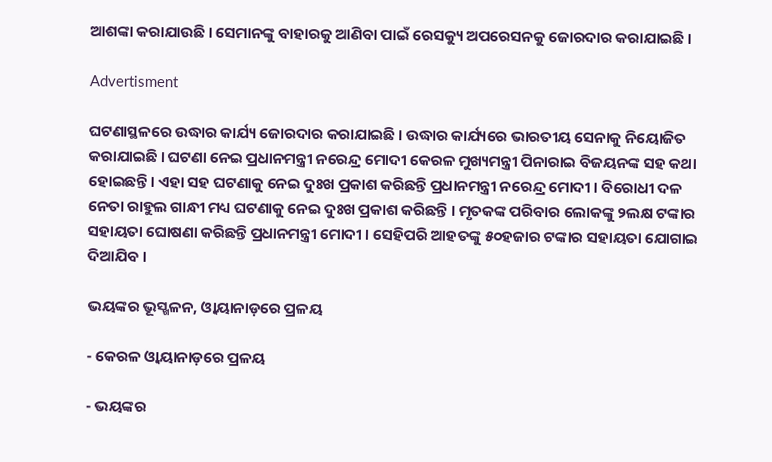ଆଶଙ୍କା କରାଯାଉଛି । ସେମାନଙ୍କୁ ବାହାରକୁ ଆଣିବା ପାଇଁ ରେସକ୍ୟୁ ଅପରେସନକୁ ଜୋରଦାର କରାଯାଇଛି ।

Advertisment

ଘଟଣାସ୍ଥଳରେ ଉଦ୍ଧାର କାର୍ଯ୍ୟ ଜୋରଦାର କରାଯାଇଛି । ଉଦ୍ଧାର କାର୍ଯ୍ୟରେ ଭାରତୀୟ ସେନାକୁ ନିୟୋଜିତ କରାଯାଇଛି । ଘଟଣା ନେଇ ପ୍ରଧାନମନ୍ତ୍ରୀ ନରେନ୍ଦ୍ର ମୋଦୀ କେରଳ ମୁଖ୍ୟମନ୍ତ୍ରୀ ପିନାରାଇ ବିଜୟନଙ୍କ ସହ କଥା ହୋଇଛନ୍ତି । ଏହା ସହ ଘଟଣାକୁ ନେଇ ଦୁଃଖ ପ୍ରକାଶ କରିଛନ୍ତି ପ୍ରଧାନମନ୍ତ୍ରୀ ନରେନ୍ଦ୍ର ମୋଦୀ । ବିରୋଧୀ ଦଳ ନେତା ରାହୁଲ ଗାନ୍ଧୀ ମଧ୍ୟ ଘଟଣାକୁ ନେଇ ଦୁଃଖ ପ୍ରକାଶ କରିଛନ୍ତି । ମୃତକଙ୍କ ପରିବାର ଲୋକଙ୍କୁ ୨ଲକ୍ଷ ଟଙ୍କାର ସହାୟତା ଘୋଷଣା କରିଛନ୍ତି ପ୍ରଧାନମନ୍ତ୍ରୀ ମୋଦୀ । ସେହିପରି ଆହତଙ୍କୁ ୫୦ହଜାର ଟଙ୍କାର ସହାୟତା ଯୋଗାଇ ଦିଆଯିବ ।

ଭୟଙ୍କର ଭୂସ୍ଖଳନ, ଓ୍ୱାୟାନାଡ଼ରେ ପ୍ରଳୟ

- କେରଳ ଓ୍ୱାୟାନାଡ଼ରେ ପ୍ରଳୟ

- ଭୟଙ୍କର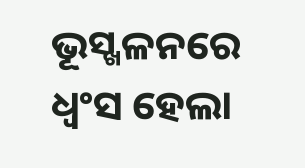ଭୂସ୍ଖଳନରେ ଧ୍ୱଂସ ହେଲା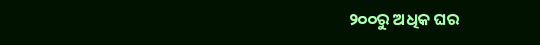୨୦୦ରୁ ଅଧିକ ଘର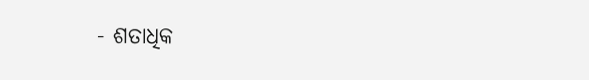- ଶତାଧିକ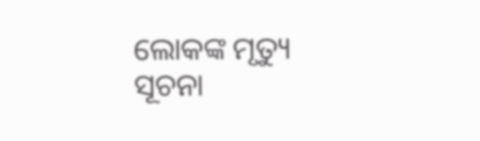ଲୋକଙ୍କ ମୃତ୍ୟୁ ସୂଚନା